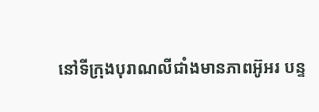នៅទីក្រុងបុរាណលីជាំងមានភាពអ៊ូអរ បន្ទ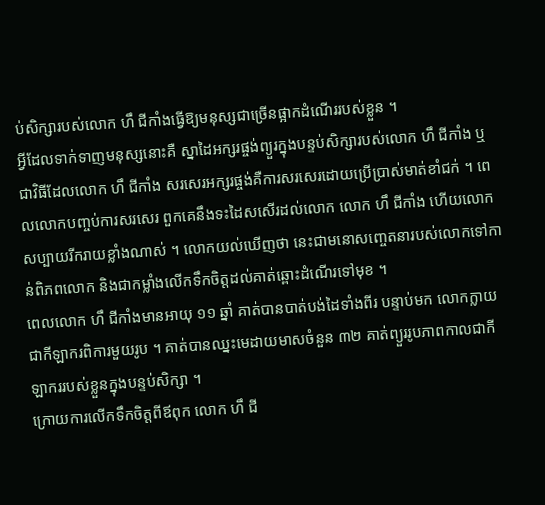ប់សិក្សារបស់លោក ហឹ ជីកាំងធ្វើឱ្យមនុស្សជាច្រើនផ្អាកដំណើររបស់ខ្លួន ។
អ្វីដែលទាក់ទាញមនុស្សនោះគឺ ស្នាដៃអក្សរផ្ចង់ព្យួរក្នុងបន្ទប់សិក្សារបស់លោក ហឹ ជីកាំង ឬជាវិធីដែលលោក ហឹ ជីកាំង សរសេរអក្សរផ្ចង់គឺការសរសេរដោយប្រើប្រាស់មាត់ខាំជក់ ។ ពេលលោកបញ្ចប់ការសរសេរ ពួកគេនឹងទះដៃសសើរដល់លោក លោក ហឹ ជីកាំង ហើយលោកសប្បាយរីករាយខ្លាំងណាស់ ។ លោកយល់ឃើញថា នេះជាមនោសញ្ចេតនារបស់លោកទៅកាន់ពិភពលោក និងជាកម្លាំងលើកទឹកចិត្តដល់គាត់ឆ្ពោះដំណើរទៅមុខ ។
ពេលលោក ហឹ ជីកាំងមានអាយុ ១១ ឆ្នាំ គាត់បានបាត់បង់ដៃទាំងពីរ បន្ទាប់មក លោកក្លាយជាកីឡាករពិការមួយរូប ។ គាត់បានឈ្នះមេដាយមាសចំនួន ៣២ គាត់ព្យួររូបភាពកាលជាកីឡាកររបស់ខ្លួនក្នុងបន្ទប់សិក្សា ។
ក្រោយការលើកទឹកចិត្តពីឪពុក លោក ហឹ ជី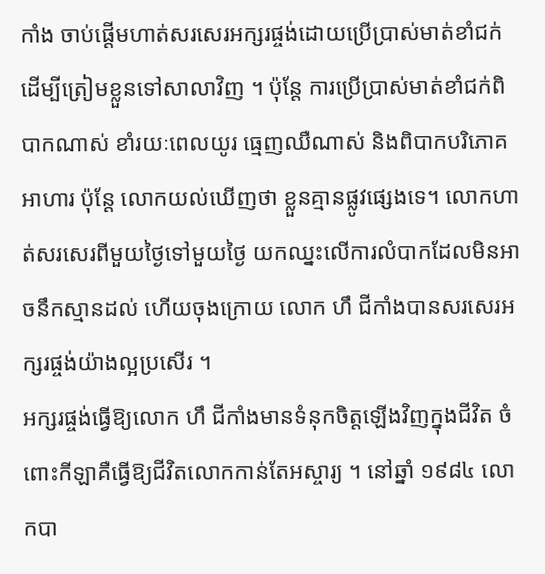កាំង ចាប់ផ្តើមហាត់សរសេរអក្សរផ្ចង់ដោយប្រើប្រាស់មាត់ខាំជក់ ដើម្បីត្រៀមខ្លួនទៅសាលាវិញ ។ ប៉ុន្តែ ការប្រើប្រាស់មាត់ខាំជក់ពិបាកណាស់ ខាំរយៈពេលយូរ ធ្មេញឈឺណាស់ និងពិបាកបរិភោគអាហារ ប៉ុន្តែ លោកយល់ឃើញថា ខ្លួនគ្មានផ្លូវផ្សេងទេ។ លោកហាត់សរសេរពីមួយថ្ងៃទៅមួយថ្ងៃ យកឈ្នះលើការលំបាកដែលមិនអាចនឹកស្មានដល់ ហើយចុងក្រោយ លោក ហឹ ជីកាំងបានសរសេរអក្សរផ្ចង់យ៉ាងល្អប្រសើរ ។
អក្សរផ្ចង់ធ្វើឱ្យលោក ហឹ ជីកាំងមានទំនុកចិត្តឡើងវិញក្នុងជីវិត ចំពោះកីឡាគឺធ្វើឱ្យជីវិតលោកកាន់តែអស្ចារ្យ ។ នៅឆ្នាំ ១៩៨៤ លោកបា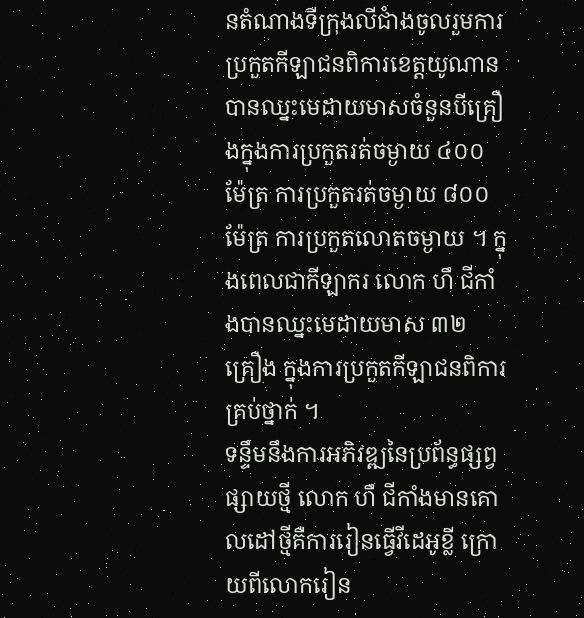នតំណាងទីក្រុងលីជាំងចូលរួមការប្រកួតកីឡាជនពិការខេត្តយូណាន បានឈ្នះមេដាយមាសចំនួនបីគ្រឿងក្នុងការប្រកួតរត់ចម្ងាយ ៤០០ ម៉ែត្រ ការប្រកួតរត់ចម្ងាយ ៨០០ ម៉ែត្រ ការប្រកួតលោតចម្ងាយ ។ ក្នុងពេលជាកីឡាករ លោក ហឹ ជីកាំងបានឈ្នះមេដាយមាស ៣២ គ្រឿង ក្នុងការប្រកួតកីឡាជនពិការគ្រប់ថ្នាក់ ។
ទន្ទឹមនឹងការអភិវឌ្ឍនៃប្រព័ន្ធផ្សព្វផ្សាយថ្មី លោក ហឹ ជីកាំងមានគោលដៅថ្មីគឺការរៀនធ្វើវីដេអូខ្លី ក្រោយពីលោករៀន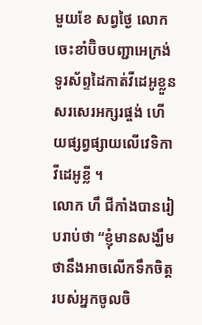មួយខែ សព្វថ្ងៃ លោកចេះខាំប៊ិចបញ្ជាអេក្រង់ទូរស័ព្ទដៃកាត់វីដេអូខ្លួនសរសេរអក្សរផ្ចង់ ហើយផ្សព្វផ្សាយលើវេទិកាវីដេអូខ្លី ។
លោក ហឹ ជីកាំងបានរៀបរាប់ថា “ខ្ញុំមានសង្ឃឹមថានឹងអាចលើកទឹកចិត្តរបស់អ្នកចូលចិ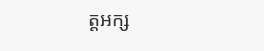ត្តអក្ស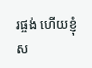រផ្ចង់ ហើយខ្ញុំស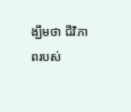ង្ឃឹមថា ជីវិភាពរបស់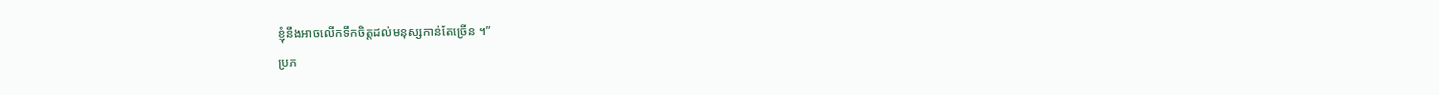ខ្ញុំនឹងអាចលើកទឹកចិត្តដល់មនុស្សកាន់តែច្រើន ។”
ប្រភ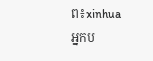ព៖xinhua
អ្នកប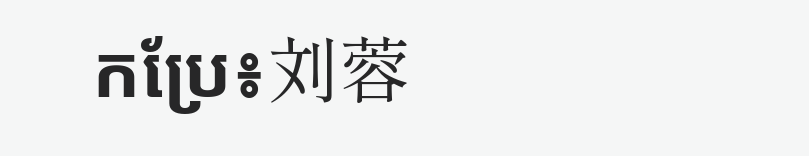កប្រែ៖刘蓉